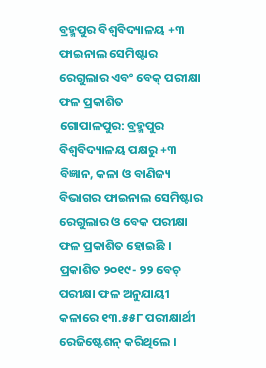ବ୍ରହ୍ମପୁର ବିଶ୍ଵବିଦ୍ୟାଳୟ +୩ ଫାଇନାଲ ସେମିଷ୍ଟାର ରେଗୁଲାର ଏବଂ ବେକ୍ ପରୀକ୍ଷା ଫଳ ପ୍ରକାଶିତ
ଗୋପାଳପୁର: ବ୍ରହ୍ମପୁର ବିଶ୍ଵବିଦ୍ୟାଳୟ ପକ୍ଷରୁ +୩ ବିଜ୍ଞାନ, କଳା ଓ ବାଣିଜ୍ୟ ବିଭାଗର ଫାଇନାଲ ସେମିଷ୍ଟାର ରେଗୁଲାର ଓ ବେକ ପରୀକ୍ଷା ଫଳ ପ୍ରକାଶିତ ହୋଇଛି । ପ୍ରକାଶିତ ୨୦୧୯- ୨୨ ବେଚ୍ ପରୀକ୍ଷା ଫଳ ଅନୁଯାୟୀ କଳାରେ ୧୩.୫୫୮ ପରୀକ୍ଷାର୍ଥୀ ରେଜିଷ୍ଟେଶନ୍ କରିଥିଲେ ।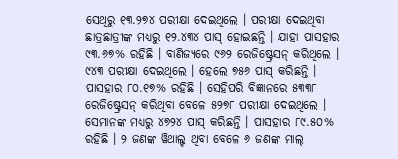ସେଥିରୁ ୧୩.୨୭୪ ପରୀକ୍ଷା ଦେଇଥିଲେ । ପରୀକ୍ଷା ଦେଇଥିବା ଛାତ୍ରଛାତ୍ରୀଙ୍କ ମଧ୍ୟରୁ ୧୨.୪୩୪ ପାସ୍ ହୋଇଛନ୍ତି । ଯାହା ପାସହାର ୯୩.୬୭% ରହିଛି । ବାଣିଜ୍ୟରେ ୯୬୨ ରେଜିଷ୍ଟ୍ରେସନ୍ କରିଥିଲେ । ୯୪୩ ପରୀକ୍ଷା ଦେଇଥିଲେ । ହେଲେ ୭୫୬ ପାସ୍ କରିଛନ୍ତି । ପାସହାର ୮୦.୧୭% ରହିଛି । ସେହିପରି ବିଜ୍ଞାନରେ ୫୩୩୮ ରେଜିଷ୍ଟ୍ରେସନ୍ କରିଥିବା ବେଳେ ୫୨୭୮ ପରୀକ୍ଷା ଦେଇଥିଲେ ।
ସେମାନଙ୍କ ମଧ୍ୟରୁ ୪୭୨୪ ପାସ୍ କରିଛନ୍ତି । ପାସହାର ୮୯.୫୦% ରହିଛି । ୨ ଜଣଙ୍କ ୱିଥାଲ୍ଟ ଥିବା ବେଳେ ୬ ଜଣଙ୍କ ମାଲ୍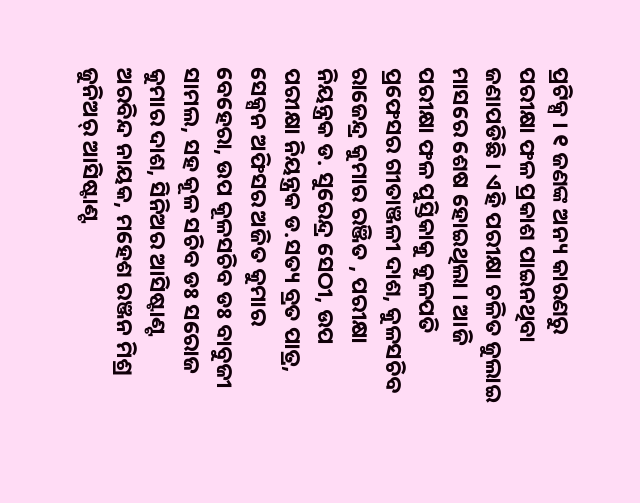ପ୍ରଟିକ୍ସ । ୧ ଜଣଙ୍କ ଅନ୍ୟ କାରଣରୁ ପରୀକ୍ଷା ଫଳ ପ୍ରକାଶ ପାଇନଥିବା ଜଣାପଡିଛି । ଏହି ପରୀକ୍ଷା ଚଳିତ ଜୁଲାଇ ମାସରେ ଶେଷ ହୋଇଥିଲା । ଆଜି ପରୀକ୍ଷା ଫଳ ପୁସ୍ତିକାକୁ କୁଳପତି ପ୍ରଫେସର ଗୀତାଞ୍ଜଳୀ ଦାଶ, କୁଳସଚିବ ରାଜେନ୍ଦ୍ର କୁମାର ରଞ୍ଜିତ , ପରୀକ୍ଷା ନିୟନ୍ତ୍ରକ ଡ. ସୁରେନ୍ଦ୍ର ସେଠୀ, ଉପ ପରୀକ୍ଷା ନିୟନ୍ତ୍ରକ ଡ.ସତ୍ୟ ବ୍ରତ ପାତ୍ର, ସେକ୍ସନ ଅଫିସର ଅଜିତ କୁମାର ବେହେରା, ଉପ କୂଳସଚିବ ଡଃ ବାବୁଜୀ ସାମଲ, ସହ କୂଳ ସଚିବ ଡଃ ସରୋଜ କୁମାର ଦାଶ, ସିନିଅର ଆସିଷ୍ଟାଣ୍ଟ ଅରବିନ୍ଦ ନାୟକ, ମହେଶ ରଞ୍ଜନ ମିଶ୍ର ଜୁନିଅର୍ ଆସିଷ୍ଟାଣ୍ଟ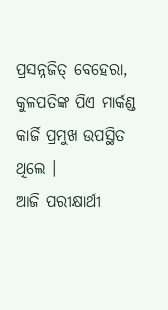ପ୍ରସନ୍ନଜିତ୍ ବେହେରା, କୁଳପତିଙ୍କ ପିଏ ମାର୍କଣ୍ଡ କାର୍ଜି ପ୍ରମୁଖ ଉପସ୍ଥିତ ଥିଲେ ।
ଆଜି ପରୀକ୍ଷାର୍ଥୀ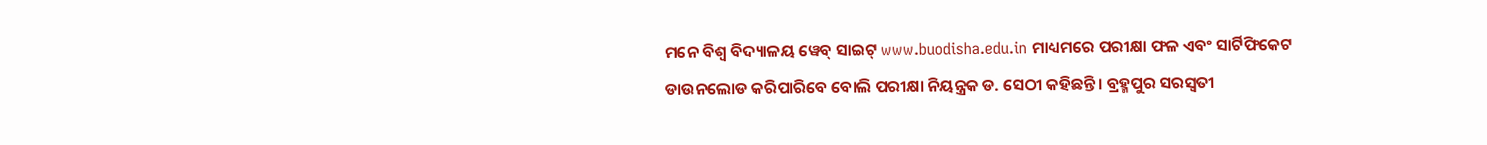ମନେ ବିଶ୍ବ ବିଦ୍ୟାଳୟ ୱେବ୍ ସାଇଟ୍ www.buodisha.edu.in ମାଧ୍ୟମରେ ପରୀକ୍ଷା ଫଳ ଏବଂ ସାର୍ଟିଫିକେଟ ଡାଉନଲୋଡ କରିପାରିବେ ବୋଲି ପରୀକ୍ଷା ନିୟନ୍ତ୍ରକ ଡ. ସେଠୀ କହିଛନ୍ତି । ବ୍ରହ୍ମପୁର ସରସ୍ଵତୀ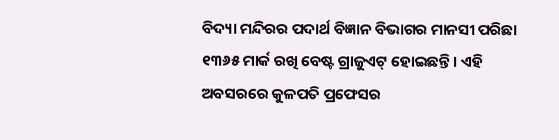ବିଦ୍ୟା ମନ୍ଦିରର ପଦାର୍ଥ ବିଜ୍ଞାନ ବିଭାଗର ମାନସୀ ପରିଛା ୧୩୬୫ ମାର୍କ ରଖି ବେଷ୍ଟ ଗ୍ରାଜୁଏଟ୍ ହୋଇଛନ୍ତି । ଏହି ଅବସରରେ କୁଳପତି ପ୍ରଫେସର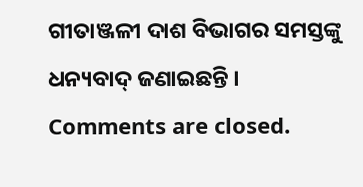ଗୀତାଞ୍ଜଳୀ ଦାଶ ବିଭାଗର ସମସ୍ତଙ୍କୁ ଧନ୍ୟବାଦ୍ ଜଣାଇଛନ୍ତି ।
Comments are closed.